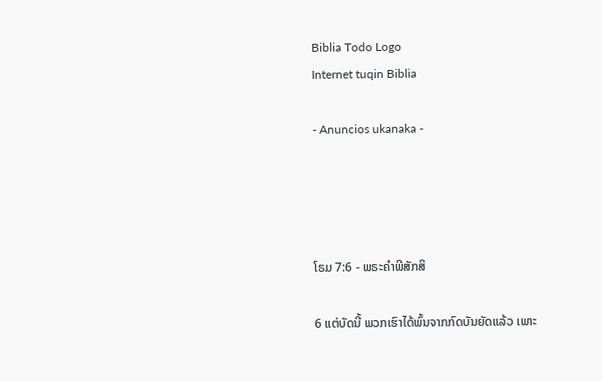Biblia Todo Logo
Internet tuqin Biblia

- Anuncios ukanaka -




ໂຣມ 7:6 - ພຣະຄຳພີສັກສິ

6 ແຕ່ບັດນີ້ ພວກເຮົາໄດ້ພົ້ນຈາກກົດບັນຍັດແລ້ວ ເພາະ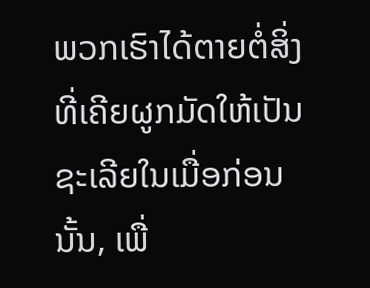ພວກເຮົາໄດ້ຕາຍຕໍ່ສິ່ງທີ່ເຄີຍຜູກມັດໃຫ້ເປັນຊະເລີຍໃນເມື່ອກ່ອນນັ້ນ, ເພື່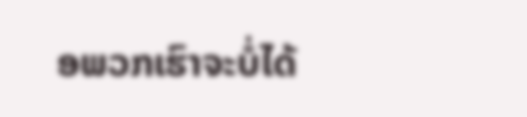ອພວກເຮົາຈະບໍ່ໄດ້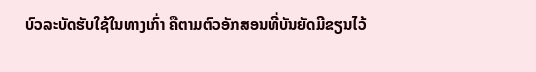ບົວລະບັດຮັບໃຊ້ໃນທາງເກົ່າ ຄືຕາມຕົວອັກສອນທີ່ບັນຍັດມີຂຽນໄວ້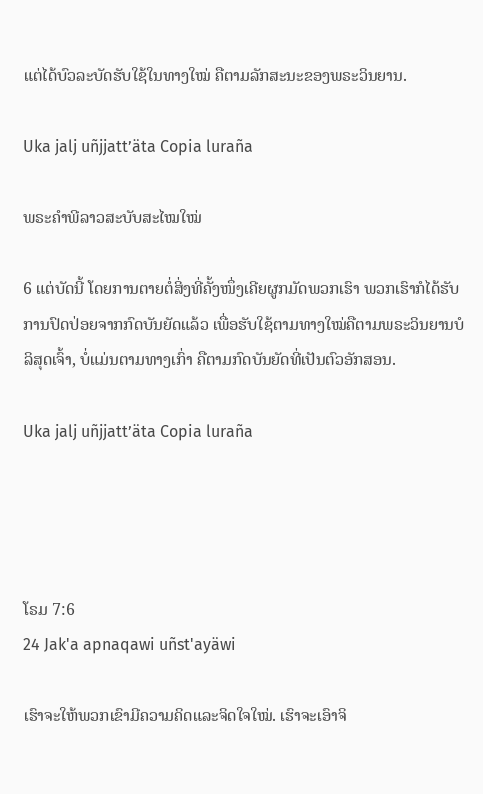ແຕ່ໄດ້ບົວລະບັດຮັບໃຊ້ໃນທາງໃໝ່ ຄືຕາມລັກສະນະຂອງພຣະວິນຍານ.

Uka jalj uñjjattʼäta Copia luraña

ພຣະຄຳພີລາວສະບັບສະໄໝໃໝ່

6 ແຕ່ບັດນີ້ ໂດຍການຕາຍຕໍ່ສິ່ງທີ່ຄັ້ງໜຶ່ງເຄີຍຜູກມັດພວກເຮົາ ພວກເຮົາກໍໄດ້ຮັບການປົດປ່ອຍຈາກກົດບັນຍັດແລ້ວ ເພື່ອຮັບໃຊ້ຕາມທາງໃໝ່ຄືຕາມພຣະວິນຍານບໍລິສຸດເຈົ້າ, ບໍ່ແມ່ນຕາມທາງເກົ່າ ຄືຕາມກົດບັນຍັດທີ່ເປັນຕົວອັກສອນ.

Uka jalj uñjjattʼäta Copia luraña




ໂຣມ 7:6
24 Jak'a apnaqawi uñst'ayäwi

ເຮົາຈະໃຫ້ພວກເຂົາມີຄວາມຄິດແລະຈິດໃຈໃໝ່. ເຮົາຈະເອົາຈິ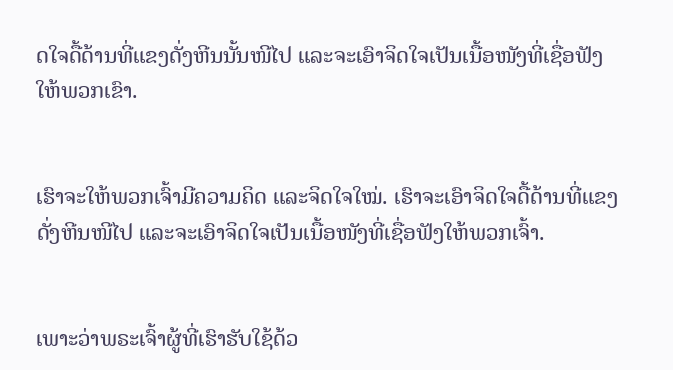ດໃຈດື້ດ້ານທີ່ແຂງດັ່ງຫີນນັ້ນໜີໄປ ແລະຈະເອົາຈິດໃຈເປັນເນື້ອໜັງທີ່ເຊື່ອຟັງໃຫ້ພວກເຂົາ.


ເຮົາຈະໃຫ້ພວກເຈົ້າມີຄວາມຄິດ ແລະຈິດໃຈໃໝ່. ເຮົາຈະເອົາຈິດໃຈດື້ດ້ານທີ່ແຂງດັ່ງຫີນໜີໄປ ແລະຈະເອົາຈິດໃຈເປັນເນື້ອໜັງທີ່ເຊື່ອຟັງໃຫ້ພວກເຈົ້າ.


ເພາະວ່າພຣະເຈົ້າຜູ້ທີ່ເຮົາຮັບໃຊ້ດ້ວ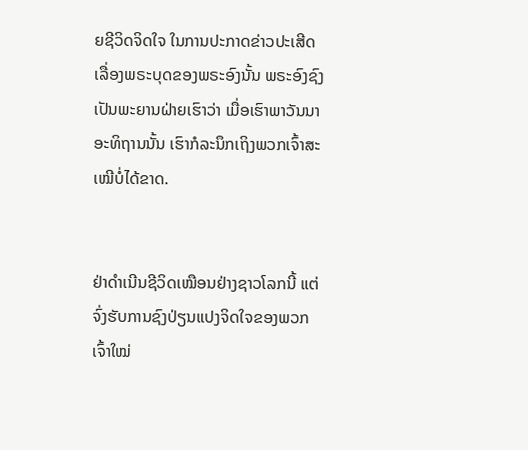ຍຊີວິດຈິດໃຈ ໃນການປະກາດຂ່າວປະເສີດເລື່ອງພຣະບຸດຂອງພຣະອົງນັ້ນ ພຣະອົງຊົງເປັນພະຍານຝ່າຍເຮົາວ່າ ເມື່ອເຮົາພາວັນນາອະທິຖານນັ້ນ ເຮົາກໍລະນຶກເຖິງພວກເຈົ້າສະເໝີບໍ່ໄດ້ຂາດ.


ຢ່າດຳເນີນຊີວິດເໝືອນຢ່າງຊາວໂລກນີ້ ແຕ່ຈົ່ງຮັບການຊົງປ່ຽນແປງຈິດໃຈຂອງພວກເຈົ້າໃໝ່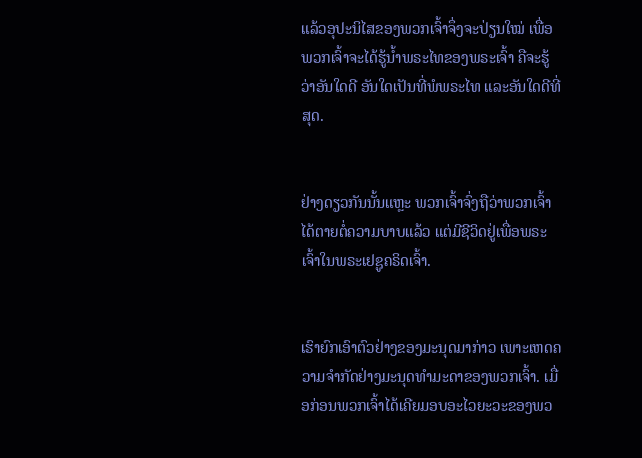ແລ້ວອຸປະນິໄສຂອງພວກເຈົ້າຈຶ່ງຈະປ່ຽນໃໝ່ ເພື່ອພວກເຈົ້າຈະໄດ້ຮູ້ນໍ້າພຣະໄທຂອງພຣະເຈົ້າ ຄືຈະຮູ້ວ່າອັນໃດດີ ອັນໃດເປັນທີ່ພໍພຣະໄທ ແລະອັນໃດດີທີ່ສຸດ.


ຢ່າງດຽວກັນນັ້ນແຫຼະ ພວກເຈົ້າຈົ່ງຖືວ່າພວກເຈົ້າໄດ້ຕາຍຕໍ່ຄວາມບາບແລ້ວ ແຕ່ມີຊີວິດຢູ່ເພື່ອພຣະເຈົ້າໃນພຣະເຢຊູຄຣິດເຈົ້າ.


ເຮົາຍົກເອົາຕົວຢ່າງຂອງມະນຸດມາກ່າວ ເພາະເຫດຄວາມຈຳກັດຢ່າງມະນຸດທຳມະດາຂອງພວກເຈົ້າ. ເມື່ອກ່ອນພວກເຈົ້າໄດ້ເຄີຍມອບອະໄວຍະວະຂອງພວ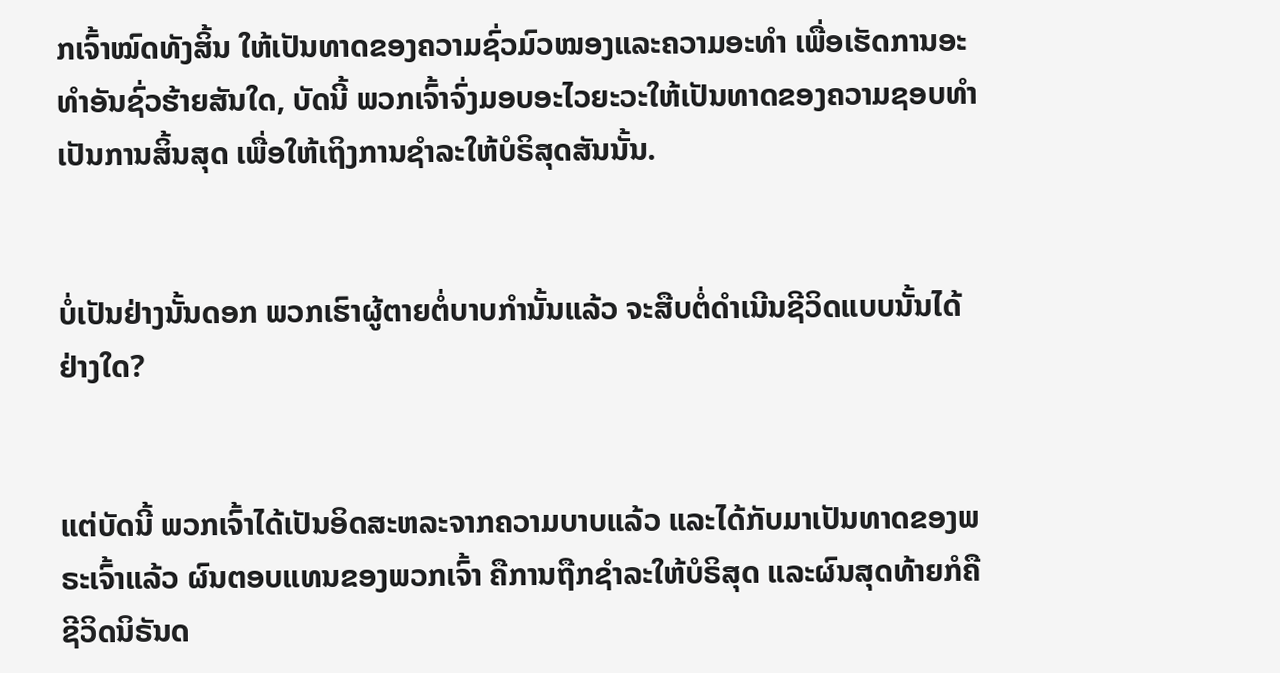ກເຈົ້າໝົດທັງສິ້ນ ໃຫ້ເປັນທາດຂອງຄວາມຊົ່ວມົວໝອງແລະຄວາມອະທຳ ເພື່ອເຮັດການອະທຳອັນຊົ່ວຮ້າຍສັນໃດ, ບັດນີ້ ພວກເຈົ້າຈົ່ງມອບອະໄວຍະວະໃຫ້ເປັນທາດຂອງຄວາມຊອບທຳເປັນການສິ້ນສຸດ ເພື່ອໃຫ້ເຖິງການຊຳລະໃຫ້ບໍຣິສຸດສັນນັ້ນ.


ບໍ່ເປັນຢ່າງນັ້ນດອກ ພວກເຮົາຜູ້ຕາຍຕໍ່ບາບກຳນັ້ນແລ້ວ ຈະສືບຕໍ່ດຳເນີນຊີວິດແບບນັ້ນໄດ້ຢ່າງໃດ?


ແຕ່ບັດນີ້ ພວກເຈົ້າໄດ້ເປັນອິດສະຫລະຈາກຄວາມບາບແລ້ວ ແລະໄດ້ກັບມາເປັນທາດຂອງພຣະເຈົ້າແລ້ວ ຜົນຕອບແທນຂອງພວກເຈົ້າ ຄືການຖືກຊຳລະໃຫ້ບໍຣິສຸດ ແລະຜົນສຸດທ້າຍກໍຄືຊີວິດນິຣັນດ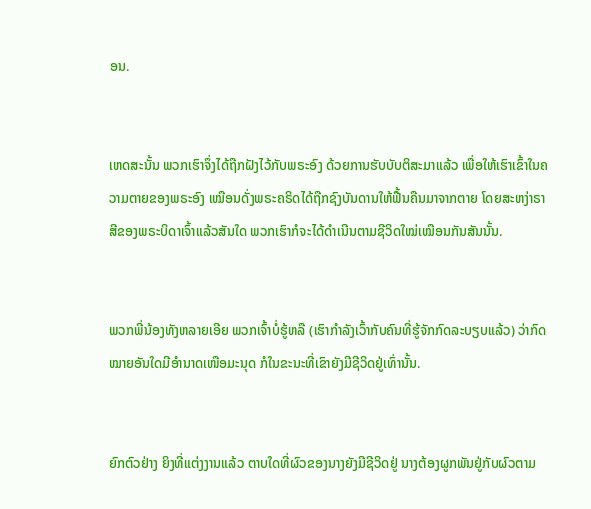ອນ.


ເຫດສະນັ້ນ ພວກເຮົາຈຶ່ງໄດ້ຖືກຝັງໄວ້ກັບພຣະອົງ ດ້ວຍການຮັບບັບຕິສະມາແລ້ວ ເພື່ອໃຫ້ເຮົາເຂົ້າໃນຄວາມຕາຍຂອງພຣະອົງ ເໝືອນດັ່ງພຣະຄຣິດໄດ້ຖືກຊົງບັນດານໃຫ້ຟື້ນຄືນມາຈາກຕາຍ ໂດຍສະຫງ່າຣາສີຂອງພຣະບິດາເຈົ້າແລ້ວສັນໃດ ພວກເຮົາກໍຈະໄດ້ດຳເນີນຕາມຊີວິດໃໝ່ເໝືອນກັນສັນນັ້ນ.


ພວກພີ່ນ້ອງທັງຫລາຍເອີຍ ພວກເຈົ້າບໍ່ຮູ້ຫລື (ເຮົາກຳລັງເວົ້າກັບຄົນທີ່ຮູ້ຈັກກົດລະບຽບແລ້ວ) ວ່າກົດໝາຍອັນໃດມີອຳນາດເໜືອມະນຸດ ກໍໃນຂະນະທີ່ເຂົາຍັງມີຊີວິດຢູ່ເທົ່ານັ້ນ.


ຍົກຕົວຢ່າງ ຍິງທີ່ແຕ່ງງານແລ້ວ ຕາບໃດທີ່ຜົວຂອງນາງຍັງມີຊີວິດຢູ່ ນາງຕ້ອງຜູກພັນຢູ່ກັບຜົວຕາມ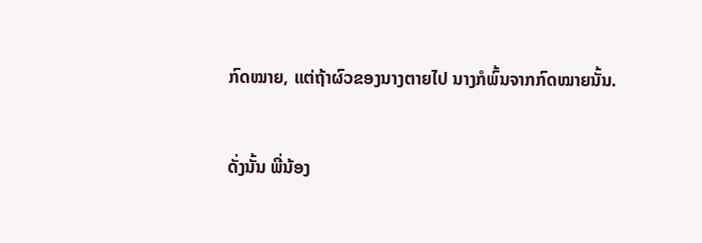ກົດໝາຍ, ແຕ່ຖ້າຜົວຂອງນາງຕາຍໄປ ນາງກໍພົ້ນຈາກກົດໝາຍນັ້ນ.


ດັ່ງນັ້ນ ພີ່ນ້ອງ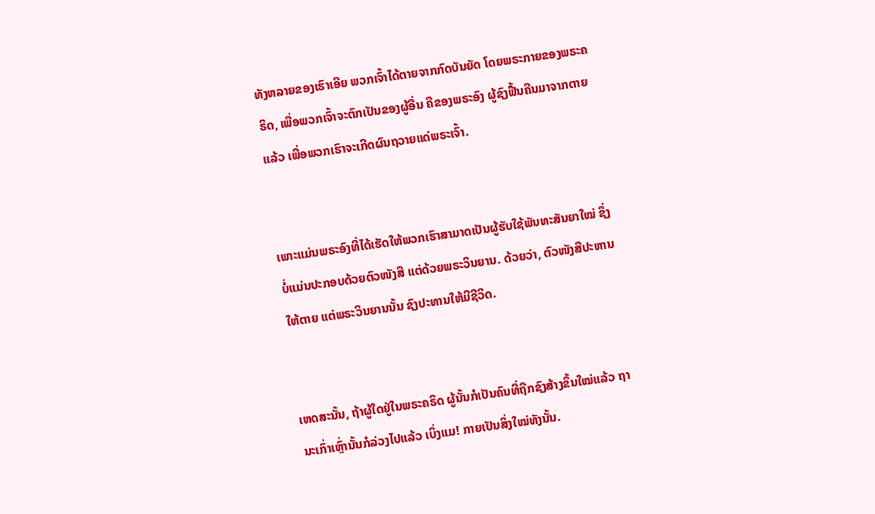ທັງຫລາຍຂອງເຮົາເອີຍ ພວກເຈົ້າໄດ້ຕາຍຈາກກົດບັນຍັດ ໂດຍພຣະກາຍຂອງພຣະຄຣິດ, ເພື່ອພວກເຈົ້າຈະຕົກເປັນຂອງຜູ້ອື່ນ ຄືຂອງພຣະອົງ ຜູ້ຊົງຟື້ນຄືນມາຈາກຕາຍແລ້ວ ເພື່ອພວກເຮົາຈະເກີດຜົນຖວາຍແດ່ພຣະເຈົ້າ.


ເພາະແມ່ນພຣະອົງທີ່ໄດ້ເຮັດໃຫ້ພວກເຮົາສາມາດເປັນຜູ້ຮັບໃຊ້ພັນທະສັນຍາໃໝ່ ຊຶ່ງບໍ່ແມ່ນປະກອບດ້ວຍຕົວໜັງສື ແຕ່ດ້ວຍພຣະວິນຍານ. ດ້ວຍວ່າ, ຕົວໜັງສືປະຫານໃຫ້ຕາຍ ແຕ່ພຣະວິນຍານນັ້ນ ຊົງປະທານໃຫ້ມີຊີວິດ.


ເຫດສະນັ້ນ, ຖ້າຜູ້ໃດຢູ່ໃນພຣະຄຣິດ ຜູ້ນັ້ນກໍເປັນຄົນທີ່ຖືກຊົງສ້າງຂຶ້ນໃໝ່ແລ້ວ ຖານະເກົ່າເຫຼົ່ານັ້ນກໍລ່ວງໄປແລ້ວ ເບິ່ງແມ! ກາຍເປັນສິ່ງໃໝ່ທັງນັ້ນ.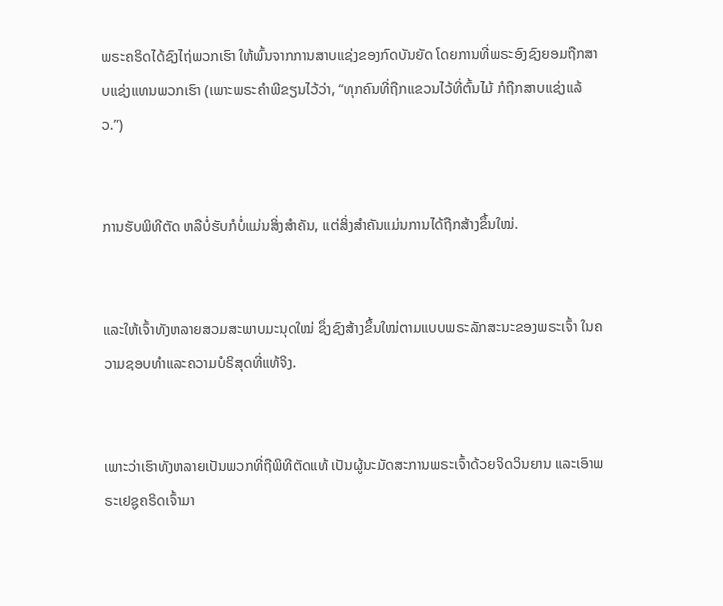ພຣະຄຣິດໄດ້ຊົງໄຖ່ພວກເຮົາ ໃຫ້ພົ້ນຈາກການສາບແຊ່ງຂອງກົດບັນຍັດ ໂດຍການທີ່ພຣະອົງຊົງຍອມຖືກສາບແຊ່ງແທນພວກເຮົາ (ເພາະພຣະຄຳພີຂຽນໄວ້ວ່າ, “ທຸກຄົນທີ່ຖືກແຂວນໄວ້ທີ່ຕົ້ນໄມ້ ກໍຖືກສາບແຊ່ງແລ້ວ.”)


ການຮັບພິທີຕັດ ຫລືບໍ່ຮັບກໍບໍ່ແມ່ນສິ່ງສຳຄັນ, ແຕ່ສິ່ງສຳຄັນແມ່ນການໄດ້ຖືກສ້າງຂຶ້ນໃໝ່.


ແລະໃຫ້ເຈົ້າທັງຫລາຍສວມສະພາບມະນຸດໃໝ່ ຊຶ່ງຊົງສ້າງຂຶ້ນໃໝ່ຕາມແບບພຣະລັກສະນະຂອງພຣະເຈົ້າ ໃນຄວາມຊອບທຳແລະຄວາມບໍຣິສຸດທີ່ແທ້ຈິງ.


ເພາະວ່າເຮົາທັງຫລາຍເປັນພວກທີ່ຖືພິທີຕັດແທ້ ເປັນຜູ້ນະມັດສະການພຣະເຈົ້າດ້ວຍຈິດວິນຍານ ແລະເອົາພຣະເຢຊູຄຣິດເຈົ້າມາ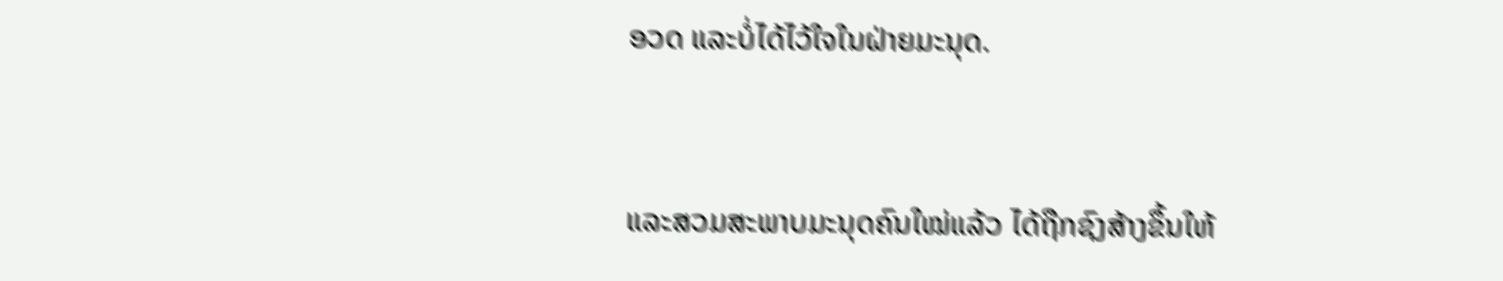ອວດ ແລະບໍ່ໄດ້ໄວ້ໃຈໃນຝ່າຍມະນຸດ.


ແລະສວມສະພາບມະນຸດຄົນໃໝ່ແລ້ວ ໄດ້ຖືກຊົງສ້າງຂຶ້ນໃຫ້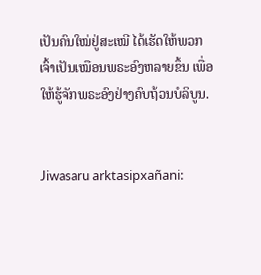ເປັນຄົນໃໝ່ຢູ່ສະເໝີ ໄດ້ເຮັດໃຫ້ພວກເຈົ້າເປັນເໝືອນພຣະອົງຫລາຍຂຶ້ນ ເພື່ອໃຫ້ຮູ້ຈັກພຣະອົງຢ່າງຄົບຖ້ວນບໍລິບູນ.


Jiwasaru arktasipxañani: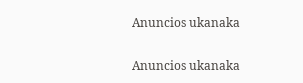Anuncios ukanaka


Anuncios ukanaka